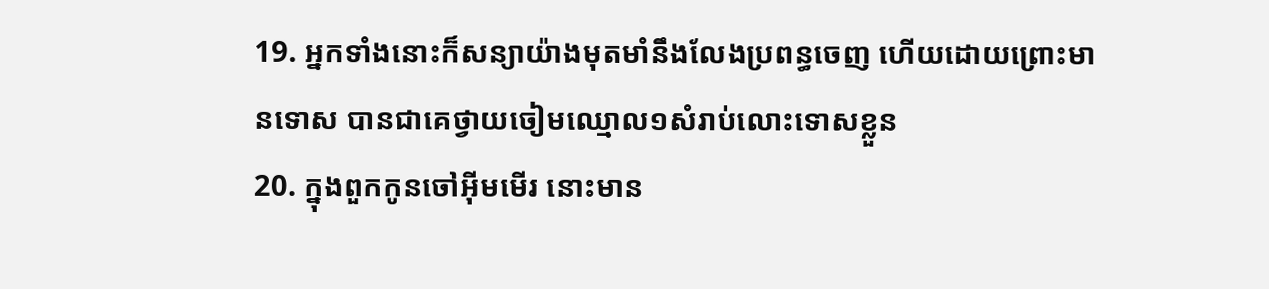19. អ្នកទាំងនោះក៏សន្យាយ៉ាងមុតមាំនឹងលែងប្រពន្ធចេញ ហើយដោយព្រោះមានទោស បានជាគេថ្វាយចៀមឈ្មោល១សំរាប់លោះទោសខ្លួន
20. ក្នុងពួកកូនចៅអ៊ីមមើរ នោះមាន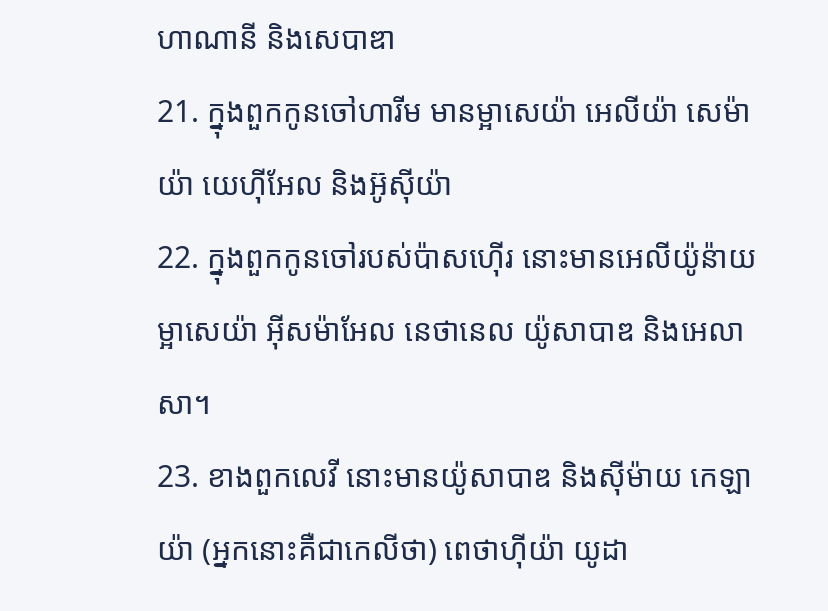ហាណានី និងសេបាឌា
21. ក្នុងពួកកូនចៅហារីម មានម្អាសេយ៉ា អេលីយ៉ា សេម៉ាយ៉ា យេហ៊ីអែល និងអ៊ូស៊ីយ៉ា
22. ក្នុងពួកកូនចៅរបស់ប៉ាសហ៊ើរ នោះមានអេលីយ៉ូន៉ាយ ម្អាសេយ៉ា អ៊ីសម៉ាអែល នេថានេល យ៉ូសាបាឌ និងអេលាសា។
23. ខាងពួកលេវី នោះមានយ៉ូសាបាឌ និងស៊ីម៉ាយ កេឡាយ៉ា (អ្នកនោះគឺជាកេលីថា) ពេថាហ៊ីយ៉ា យូដា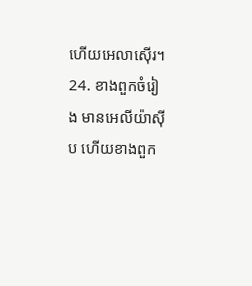ហើយអេលាស៊ើរ។
24. ខាងពួកចំរៀង មានអេលីយ៉ាស៊ីប ហើយខាងពួក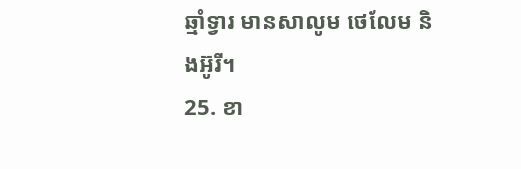ឆ្មាំទ្វារ មានសាលូម ថេលែម និងអ៊ូរី។
25. ខា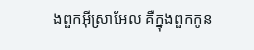ងពួកអ៊ីស្រាអែល គឺក្នុងពួកកូន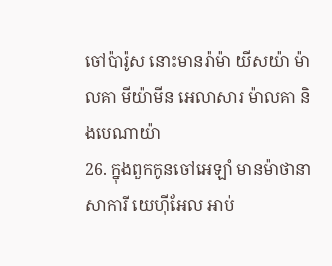ចៅប៉ារ៉ូស នោះមានរ៉ាម៉ា យីសយ៉ា ម៉ាលគា មីយ៉ាមីន អេលាសារ ម៉ាលគា និងបេណាយ៉ា
26. ក្នុងពួកកូនចៅអេឡាំ មានម៉ាថានា សាការី យេហ៊ីអែល អាប់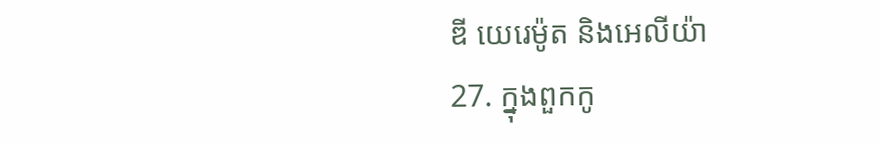ឌី យេរេម៉ូត និងអេលីយ៉ា
27. ក្នុងពួកកូ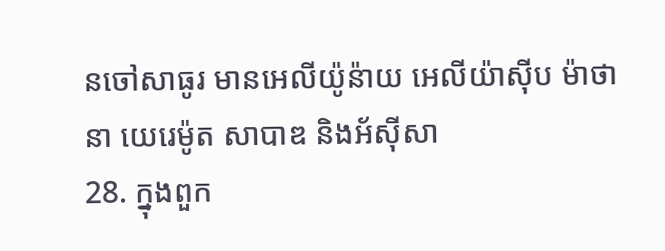នចៅសាធូរ មានអេលីយ៉ូន៉ាយ អេលីយ៉ាស៊ីប ម៉ាថានា យេរេម៉ូត សាបាឌ និងអ័ស៊ីសា
28. ក្នុងពួក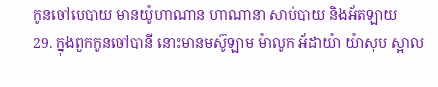កូនចៅបេបាយ មានយ៉ូហាណាន ហាណានា សាប់បាយ និងអ័តឡាយ
29. ក្នុងពួកកូនចៅបានី នោះមានមស៊ូឡាម ម៉ាលូក អ័ដាយ៉ា យ៉ាសុប ស្អាល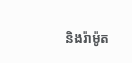និងរ៉ាម៉ូត